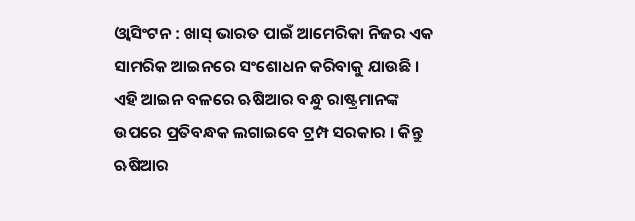ଓ୍ଵାସିଂଟନ : ଖାସ୍ ଭାରତ ପାଇଁ ଆମେରିକା ନିଜର ଏକ ସାମରିକ ଆଇନରେ ସଂଶୋଧନ କରିବାକୁ ଯାଉଛି । ଏହି ଆଇନ ବଳରେ ଋଷିଆର ବନ୍ଧୁ ରାଷ୍ଟ୍ରମାନଙ୍କ ଉପରେ ପ୍ରତିବନ୍ଧକ ଲଗାଇବେ ଟ୍ରମ୍ପ ସରକାର । କିନ୍ତୁ ଋଷିଆର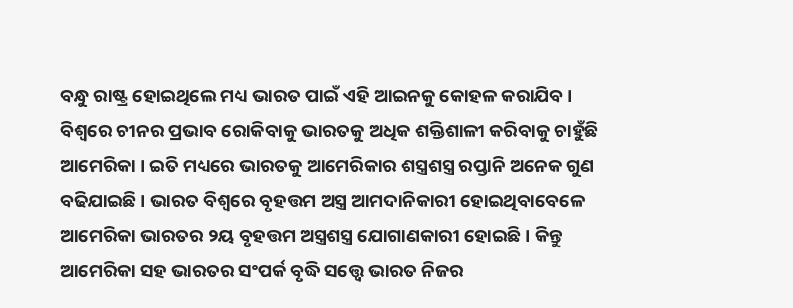ବନ୍ଧୁ ରାଷ୍ଟ୍ର ହୋଇଥିଲେ ମଧ୍ୟ ଭାରତ ପାଇଁ ଏହି ଆଇନକୁ କୋହଳ କରାଯିବ ।
ବିଶ୍ୱରେ ଚୀନର ପ୍ରଭାବ ରୋକିବାକୁ ଭାରତକୁ ଅଧିକ ଶକ୍ତିଶାଳୀ କରିବାକୁ ଚାହୁଁଛି ଆମେରିକା । ଇତି ମଧ୍ୟରେ ଭାରତକୁ ଆମେରିକାର ଶସ୍ତ୍ରଶସ୍ତ୍ର ରପ୍ତାନି ଅନେକ ଗୁଣ ବଢିଯାଇଛି । ଭାରତ ବିଶ୍ୱରେ ବୃହତ୍ତମ ଅସ୍ତ୍ର ଆମଦାନିକାରୀ ହୋଇଥିବାବେଳେ ଆମେରିକା ଭାରତର ୨ୟ ବୃହତ୍ତମ ଅସ୍ତ୍ରଶସ୍ତ୍ର ଯୋଗାଣକାରୀ ହୋଇଛି । କିନ୍ତୁ ଆମେରିକା ସହ ଭାରତର ସଂପର୍କ ବୃଦ୍ଧି ସତ୍ତ୍ୱେ ଭାରତ ନିଜର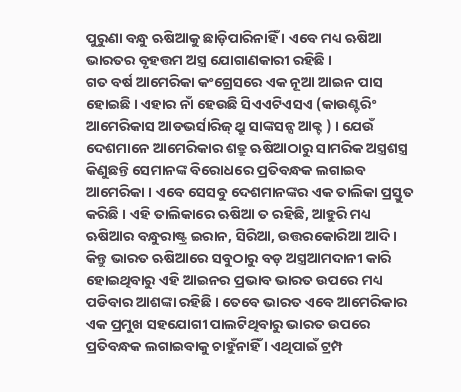ପୁରୁଣା ବନ୍ଧୁ ଋଷିଆକୁ ଛାଡ଼ିପାରିନାହିଁ । ଏବେ ମଧ୍ୟ ଋଷିଆ ଭାରତର ବୃହତ୍ତମ ଅସ୍ତ୍ର ଯୋଗାଣକାରୀ ରହିଛି ।
ଗତ ବର୍ଷ ଆମେରିକା କଂଗ୍ରେସରେ ଏକ ନୂଆ ଆଇନ ପାସ ହୋଇଛି । ଏହାର ନାଁ ହେଉଛି ସିଏଏଟିଏସଏ (କାଉଣ୍ଟରିଂ ଆମେରିକାସ ଆଡଭର୍ସାରିଜ୍ ଥ୍ରୁ ସାଙ୍କସନ୍ସ ଆକ୍ଟ ) । ଯେଉଁ ଦେଶମାନେ ଆମେରିକାର ଶତ୍ରୁ ଋଷିଆଠାରୁ ସାମରିକ ଅସ୍ତ୍ରଶସ୍ତ୍ର କିଣୁଛନ୍ତି ସେମାନଙ୍କ ବିରୋଧରେ ପ୍ରତିବନ୍ଧକ ଲଗାଇବ ଆମେରିକା । ଏବେ ସେସବୁ ଦେଶମାନଙ୍କର ଏକ ତାଲିକା ପ୍ରସ୍ତୁତ କରିଛି । ଏହି ତାଲିକାରେ ଋଷିଆ ତ ରହିଛି, ଆହୁରି ମଧ୍ୟ ଋଷିଆର ବନ୍ଧୁରାଷ୍ଟ୍ର ଇରାନ, ସିରିଆ, ଉତ୍ତରକୋରିଆ ଆଦି । କିନ୍ତୁ ଭାରତ ଋଷିଆରେ ସବୁଠାରୁ ବଡ଼ ଅସ୍ତ୍ରଆମଦାନୀ କାରି ହୋଇଥିବାରୁ ଏହି ଆଇନର ପ୍ରଭାବ ଭାରତ ଉପରେ ମଧ୍ୟ ପଡିବାର ଆଶଙ୍କା ରହିଛି । ତେବେ ଭାରତ ଏବେ ଆମେରିକାର ଏକ ପ୍ରମୁଖ ସହଯୋଗୀ ପାଲଟିଥିବାରୁ ଭାରତ ଉପରେ ପ୍ରତିବନ୍ଧକ ଲଗାଇବାକୁ ଚାହୁଁନାହିଁ । ଏଥିପାଇଁ ଟ୍ରମ୍ପ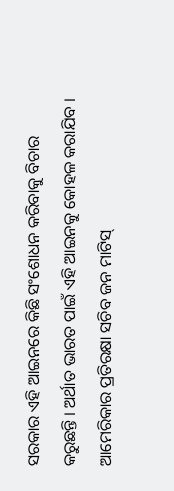ସରକାର ଏହି ଆଇନରେ କିଛି ସଂଶୋଧନ କରିବାକୁ ବିଚାର କରୁଛନ୍ତି । ଅର୍ଥାତ ଭାରତ ପାଇଁ ଏହି ଆଇନକୁ କୋହଳ କରାଯିବ । ଆମେରିକାର ପ୍ରତିରକ୍ଷା ସଚିବ ଜନ ମାଟିସ୍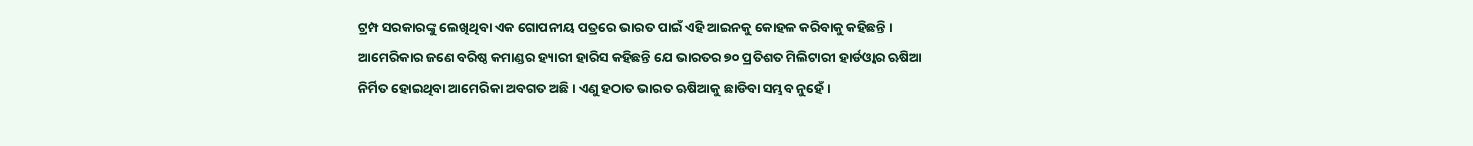ଟ୍ରମ୍ପ ସରକାରଙ୍କୁ ଲେଖିଥିବା ଏକ ଗୋପନୀୟ ପତ୍ରରେ ଭାରତ ପାଇଁ ଏହି ଆଇନକୁ କୋହଳ କରିବାକୁ କହିଛନ୍ତି । ଆମେରିକାର ଜଣେ ବରିଷ୍ଠ କମାଣ୍ଡର ହ୍ୟାରୀ ହାରିସ କହିଛନ୍ତି ଯେ ଭାରତର ୭୦ ପ୍ରତିଶତ ମିଲିଟାରୀ ହାର୍ଡଓ୍ଵାର ଋଷିଆ ନିର୍ମିତ ହୋଇଥିବା ଆମେରିକା ଅବଗତ ଅଛି । ଏଣୁ ହଠାତ ଭାରତ ଋଷିଆକୁ ଛାଡିବା ସମ୍ଭବ ନୁହେଁ ।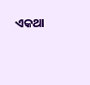ଏକଥା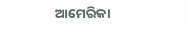ଆମେରିକା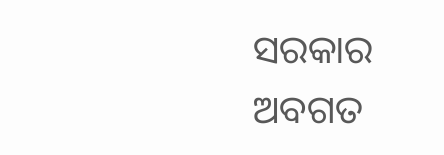ସରକାର ଅବଗତ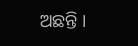ଅଛନ୍ତି ।